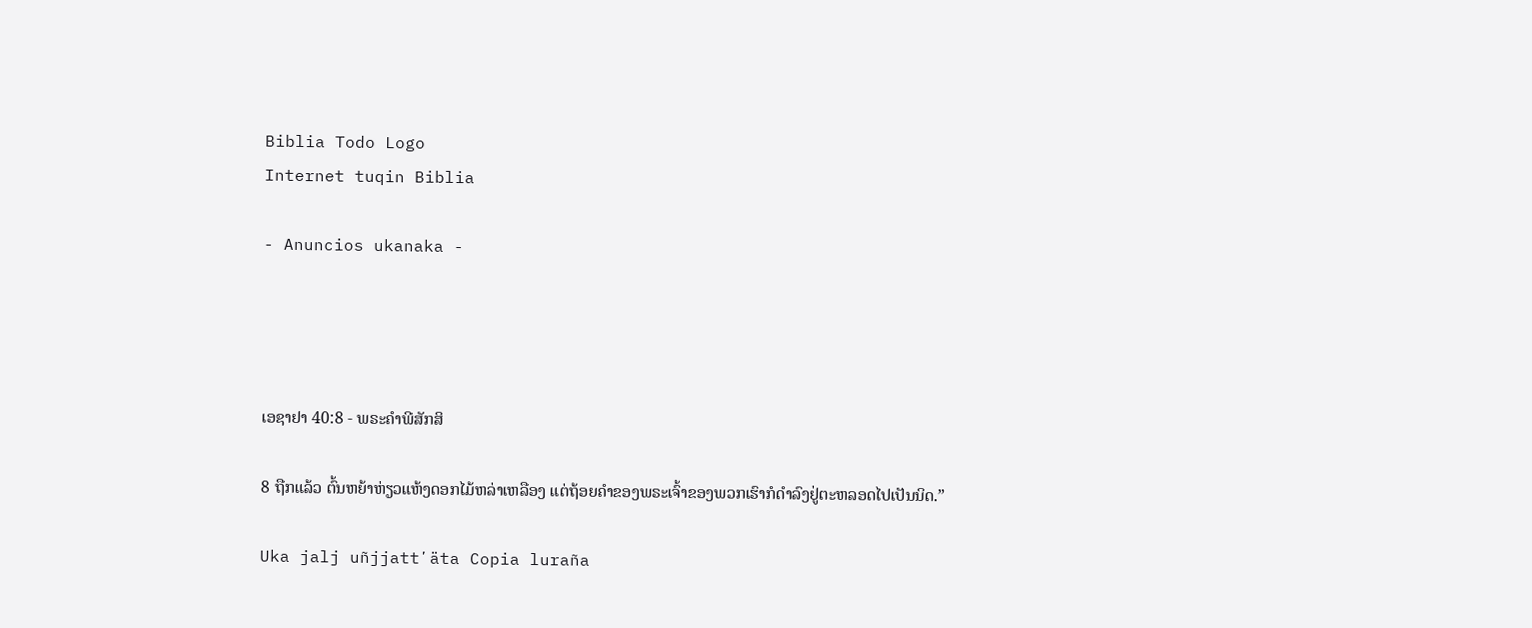Biblia Todo Logo
Internet tuqin Biblia

- Anuncios ukanaka -




ເອຊາຢາ 40:8 - ພຣະຄຳພີສັກສິ

8 ຖືກແລ້ວ ຕົ້ນຫຍ້າຫ່ຽວແຫ້ງດອກໄມ້ຫລ່າເຫລືອງ ແຕ່ຖ້ອຍຄຳຂອງພຣະເຈົ້າຂອງພວກເຮົາກໍດຳລົງຢູ່ຕະຫລອດໄປເປັນນິດ.”

Uka jalj uñjjattʼäta Copia luraña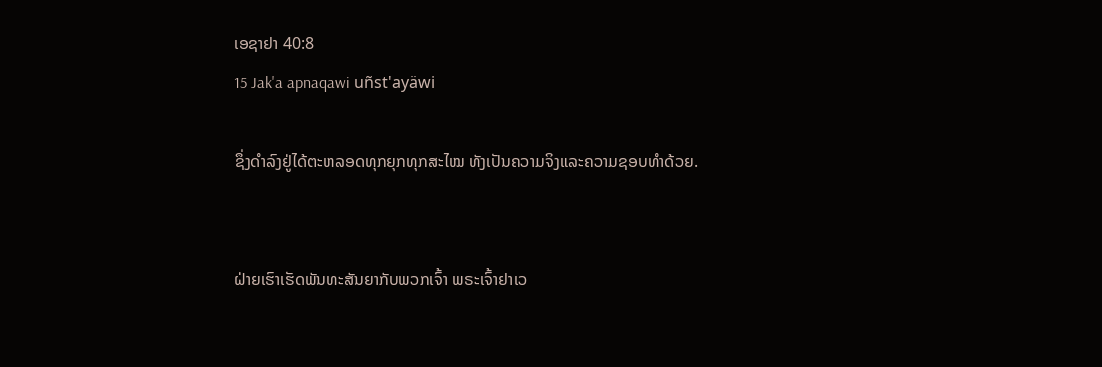ເອຊາຢາ 40:8
15 Jak'a apnaqawi uñst'ayäwi

ຊຶ່ງດຳລົງຢູ່ໄດ້ຕະຫລອດທຸກຍຸກທຸກສະໄໝ ທັງເປັນຄວາມຈິງແລະຄວາມຊອບທຳດ້ວຍ.


ຝ່າຍເຮົາເຮັດພັນທະສັນຍາກັບພວກເຈົ້າ ພຣະເຈົ້າຢາເວ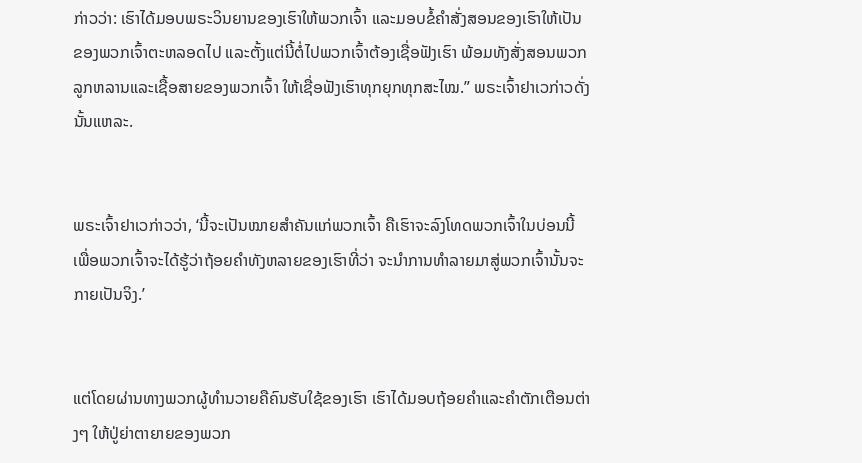ກ່າວວ່າ: ເຮົາໄດ້ມອບພຣະວິນຍານຂອງເຮົາໃຫ້ພວກເຈົ້າ ແລະມອບຂໍ້ຄຳສັ່ງສອນຂອງເຮົາໃຫ້ເປັນຂອງພວກເຈົ້າຕະຫລອດໄປ ແລະຕັ້ງແຕ່ນີ້ຕໍ່ໄປພວກເຈົ້າຕ້ອງເຊື່ອຟັງເຮົາ ພ້ອມທັງສັ່ງສອນພວກລູກຫລານແລະເຊື້ອສາຍຂອງພວກເຈົ້າ ໃຫ້ເຊື່ອຟັງເຮົາທຸກຍຸກທຸກສະໄໝ.” ພຣະເຈົ້າຢາເວກ່າວດັ່ງນັ້ນແຫລະ.


ພຣະເຈົ້າຢາເວກ່າວວ່າ, ‘ນີ້ຈະເປັນໝາຍສຳຄັນແກ່ພວກເຈົ້າ ຄືເຮົາຈະລົງໂທດພວກເຈົ້າໃນບ່ອນນີ້ ເພື່ອພວກເຈົ້າຈະໄດ້ຮູ້ວ່າຖ້ອຍຄຳທັງຫລາຍຂອງເຮົາທີ່ວ່າ ຈະນຳການທຳລາຍມາສູ່ພວກເຈົ້ານັ້ນຈະກາຍເປັນຈິງ.’


ແຕ່ໂດຍຜ່ານທາງພວກຜູ້ທຳນວາຍຄືຄົນຮັບໃຊ້ຂອງເຮົາ ເຮົາໄດ້ມອບຖ້ອຍຄຳແລະຄຳຕັກເຕືອນຕ່າງໆ ໃຫ້ປູ່ຍ່າຕາຍາຍຂອງພວກ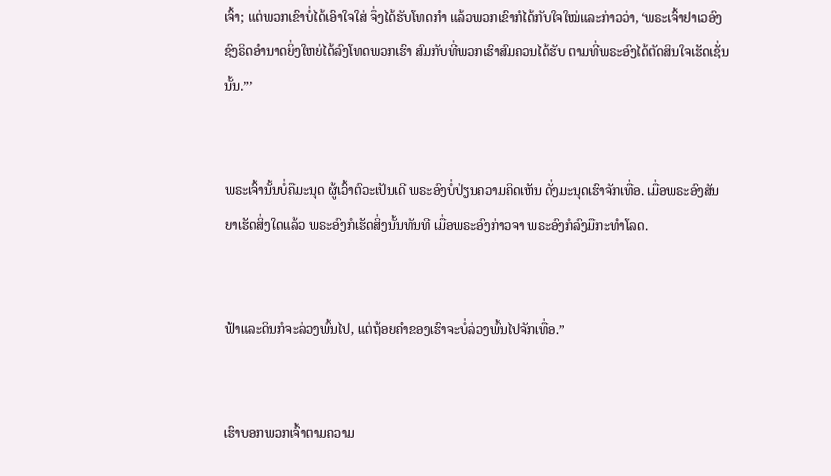ເຈົ້າ; ແຕ່ພວກເຂົາບໍ່ໄດ້ເອົາໃຈໃສ່ ຈຶ່ງໄດ້ຮັບໂທດກຳ ແລ້ວພວກເຂົາກໍໄດ້ກັບໃຈໃໝ່ແລະກ່າວວ່າ, ‘ພຣະເຈົ້າຢາເວອົງຊົງຣິດອຳນາດຍິ່ງໃຫຍ່ໄດ້ລົງໂທດພວກເຮົາ ສົມກັບທີ່ພວກເຮົາສົມຄວນໄດ້ຮັບ ຕາມທີ່ພຣະອົງໄດ້ຕັດສິນໃຈເຮັດເຊັ່ນນັ້ນ.”’


ພຣະເຈົ້ານັ້ນບໍ່ຄືມະນຸດ ຜູ້ເວົ້າຕົວະເປັນເດີ ພຣະອົງບໍ່ປ່ຽນຄວາມຄິດເຫັນ ດັ່ງມະນຸດເຮົາຈັກເທື່ອ. ເມື່ອພຣະອົງສັນຍາເຮັດສິ່ງໃດແລ້ວ ພຣະອົງກໍເຮັດສິ່ງນັ້ນທັນທີ ເມື່ອພຣະອົງກ່າວຈາ ພຣະອົງກໍລົງມືກະທຳໂລດ.


ຟ້າແລະດິນກໍຈະລ່ວງພົ້ນໄປ, ແຕ່ຖ້ອຍຄຳຂອງເຮົາຈະບໍ່ລ່ວງພົ້ນໄປຈັກເທື່ອ.”


ເຮົາບອກພວກເຈົ້າຕາມຄວາມ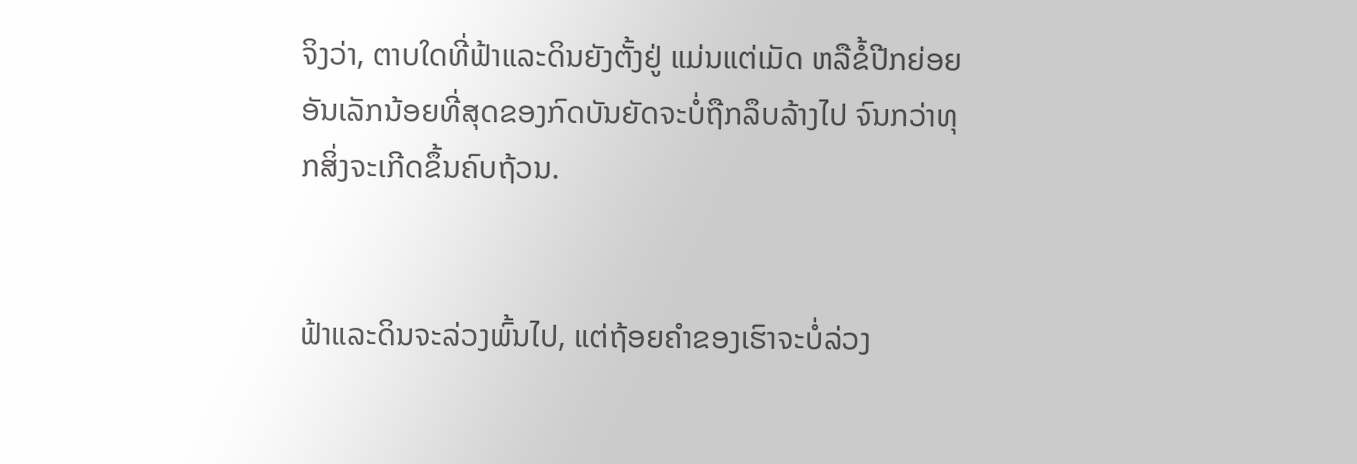ຈິງວ່າ, ຕາບໃດທີ່ຟ້າແລະດິນຍັງຕັ້ງຢູ່ ແມ່ນແຕ່ເມັດ ຫລືຂໍ້ປີກຍ່ອຍອັນເລັກນ້ອຍທີ່ສຸດຂອງກົດບັນຍັດຈະບໍ່ຖືກລຶບລ້າງໄປ ຈົນກວ່າທຸກສິ່ງຈະເກີດຂຶ້ນຄົບຖ້ວນ.


ຟ້າແລະດິນຈະລ່ວງພົ້ນໄປ, ແຕ່ຖ້ອຍຄຳຂອງເຮົາຈະບໍ່ລ່ວງ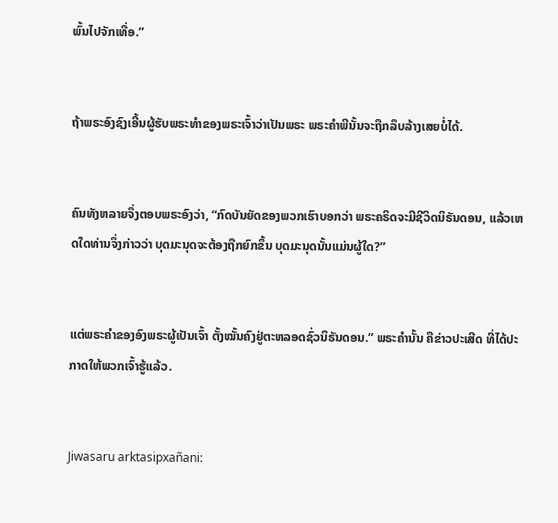ພົ້ນໄປຈັກເທື່ອ.”


ຖ້າພຣະອົງຊົງເອີ້ນຜູ້ຮັບພຣະທຳຂອງພຣະເຈົ້າວ່າເປັນພຣະ ພຣະຄຳພີນັ້ນຈະຖືກລຶບລ້າງເສຍບໍ່ໄດ້.


ຄົນທັງຫລາຍຈຶ່ງຕອບພຣະອົງວ່າ, “ກົດບັນຍັດຂອງພວກເຮົາບອກວ່າ ພຣະຄຣິດຈະມີຊີວິດນິຣັນດອນ, ແລ້ວເຫດໃດທ່ານຈຶ່ງກ່າວວ່າ ບຸດມະນຸດຈະຕ້ອງຖືກຍົກຂຶ້ນ ບຸດມະນຸດນັ້ນແມ່ນຜູ້ໃດ?”


ແຕ່ພຣະຄຳຂອງອົງພຣະຜູ້ເປັນເຈົ້າ ຕັ້ງໝັ້ນຄົງຢູ່ຕະຫລອດຊົ່ວນິຣັນດອນ.” ພຣະຄຳນັ້ນ ຄືຂ່າວປະເສີດ ທີ່ໄດ້ປະກາດໃຫ້ພວກເຈົ້າຮູ້ແລ້ວ.


Jiwasaru arktasipxañani: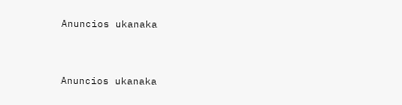Anuncios ukanaka


Anuncios ukanaka